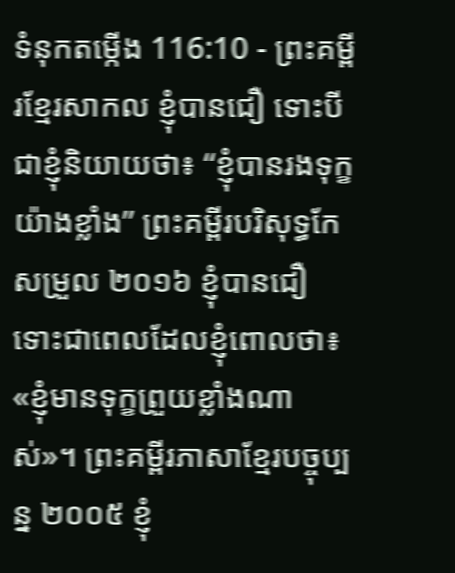ទំនុកតម្កើង 116:10 - ព្រះគម្ពីរខ្មែរសាកល ខ្ញុំបានជឿ ទោះបីជាខ្ញុំនិយាយថា៖ “ខ្ញុំបានរងទុក្ខយ៉ាងខ្លាំង” ព្រះគម្ពីរបរិសុទ្ធកែសម្រួល ២០១៦ ខ្ញុំបានជឿ ទោះជាពេលដែលខ្ញុំពោលថា៖ «ខ្ញុំមានទុក្ខព្រួយខ្លាំងណាស់»។ ព្រះគម្ពីរភាសាខ្មែរបច្ចុប្បន្ន ២០០៥ ខ្ញុំ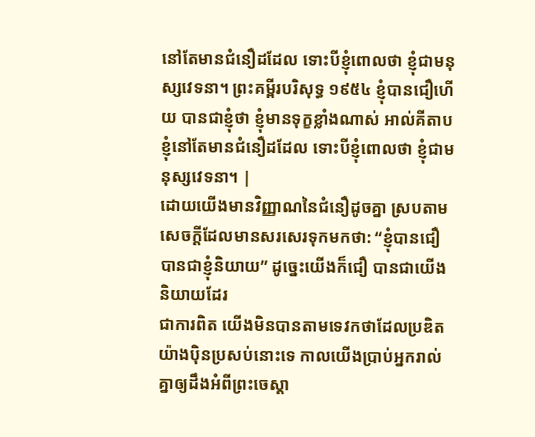នៅតែមានជំនឿដដែល ទោះបីខ្ញុំពោលថា ខ្ញុំជាមនុស្សវេទនា។ ព្រះគម្ពីរបរិសុទ្ធ ១៩៥៤ ខ្ញុំបានជឿហើយ បានជាខ្ញុំថា ខ្ញុំមានទុក្ខខ្លាំងណាស់ អាល់គីតាប ខ្ញុំនៅតែមានជំនឿដដែល ទោះបីខ្ញុំពោលថា ខ្ញុំជាមនុស្សវេទនា។ |
ដោយយើងមានវិញ្ញាណនៃជំនឿដូចគ្នា ស្របតាមសេចក្ដីដែលមានសរសេរទុកមកថា: “ខ្ញុំបានជឿ បានជាខ្ញុំនិយាយ” ដូច្នេះយើងក៏ជឿ បានជាយើងនិយាយដែរ
ជាការពិត យើងមិនបានតាមទេវកថាដែលប្រឌិតយ៉ាងប៉ិនប្រសប់នោះទេ កាលយើងប្រាប់អ្នករាល់គ្នាឲ្យដឹងអំពីព្រះចេស្ដា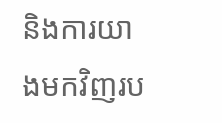និងការយាងមកវិញរប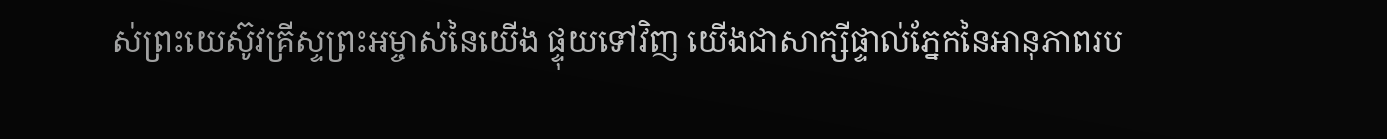ស់ព្រះយេស៊ូវគ្រីស្ទព្រះអម្ចាស់នៃយើង ផ្ទុយទៅវិញ យើងជាសាក្សីផ្ទាល់ភ្នែកនៃអានុភាពរប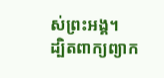ស់ព្រះអង្គ។
ដ្បិតពាក្យព្យាក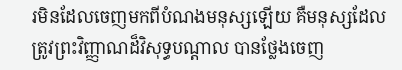រមិនដែលចេញមកពីបំណងមនុស្សឡើយ គឺមនុស្សដែលត្រូវព្រះវិញ្ញាណដ៏វិសុទ្ធបណ្ដាល បានថ្លែងចេញ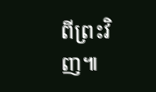ពីព្រះវិញ៕